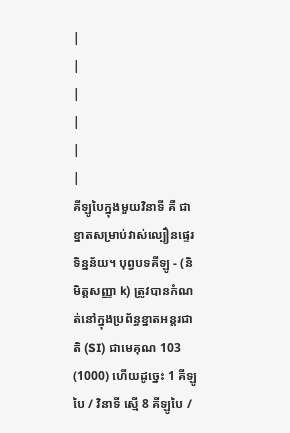|
|
|
|
|
|
គីឡូបៃក្នុងមួយវិនាទី គឺ ជាខ្នាតសម្រាប់វាស់ល្បឿនផ្ទេរទិន្នន័យ។ បុព្វបទគីឡូ - (និមិត្តសញ្ញា k) ត្រូវបានកំណត់នៅក្នុងប្រព័ន្ធខ្នាតអន្តរជាតិ (SI) ជាមេគុណ 103 (1000) ហើយដូច្នេះ 1 គីឡូបៃ / វិនាទី ស្មើ 8 គីឡូបៃ /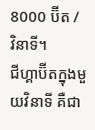8000 ប៊ីត / វិនាទី។
ជីហ្គាប៊ីតក្នុងមួយវិនាទី គឺជា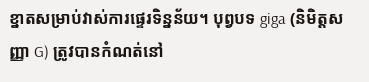ខ្នាតសម្រាប់វាស់ការផ្ទេរទិន្នន័យ។ បុព្វបទ giga (និមិត្តសញ្ញា G) ត្រូវបានកំណត់នៅ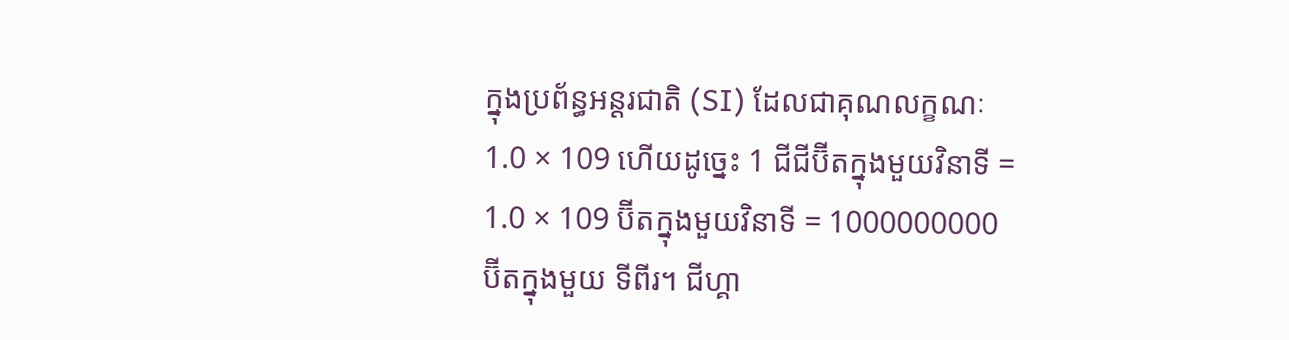ក្នុងប្រព័ន្ធអន្តរជាតិ (SI) ដែលជាគុណលក្ខណៈ 1.0 × 109 ហើយដូច្នេះ 1 ជីជីប៊ីតក្នុងមួយវិនាទី = 1.0 × 109 ប៊ីតក្នុងមួយវិនាទី = 1000000000 ប៊ីតក្នុងមួយ ទីពីរ។ ជីហ្គា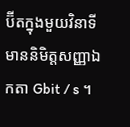ប៊ីតក្នុងមួយវិនាទីមាននិមិត្តសញ្ញាឯកតា Gbit / s ។